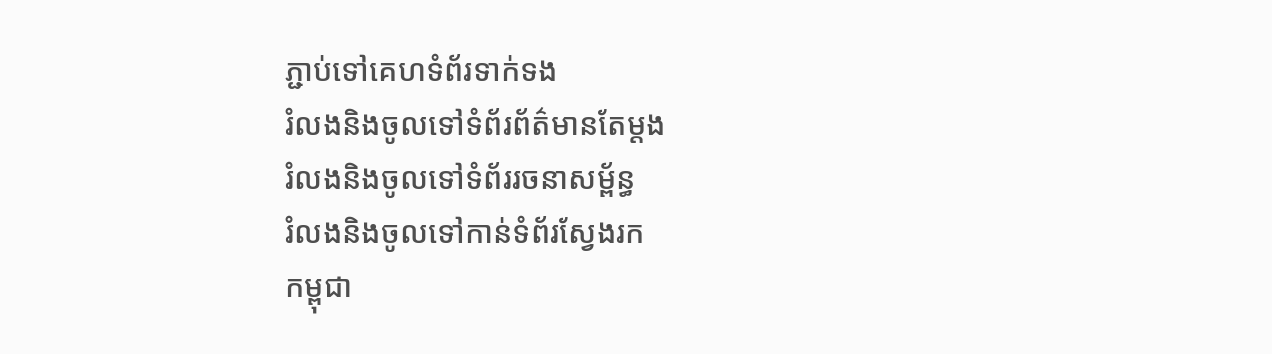ភ្ជាប់ទៅគេហទំព័រទាក់ទង
រំលងនិងចូលទៅទំព័រព័ត៌មានតែម្តង
រំលងនិងចូលទៅទំព័ររចនាសម្ព័ន្ធ
រំលងនិងចូលទៅកាន់ទំព័រស្វែងរក
កម្ពុជា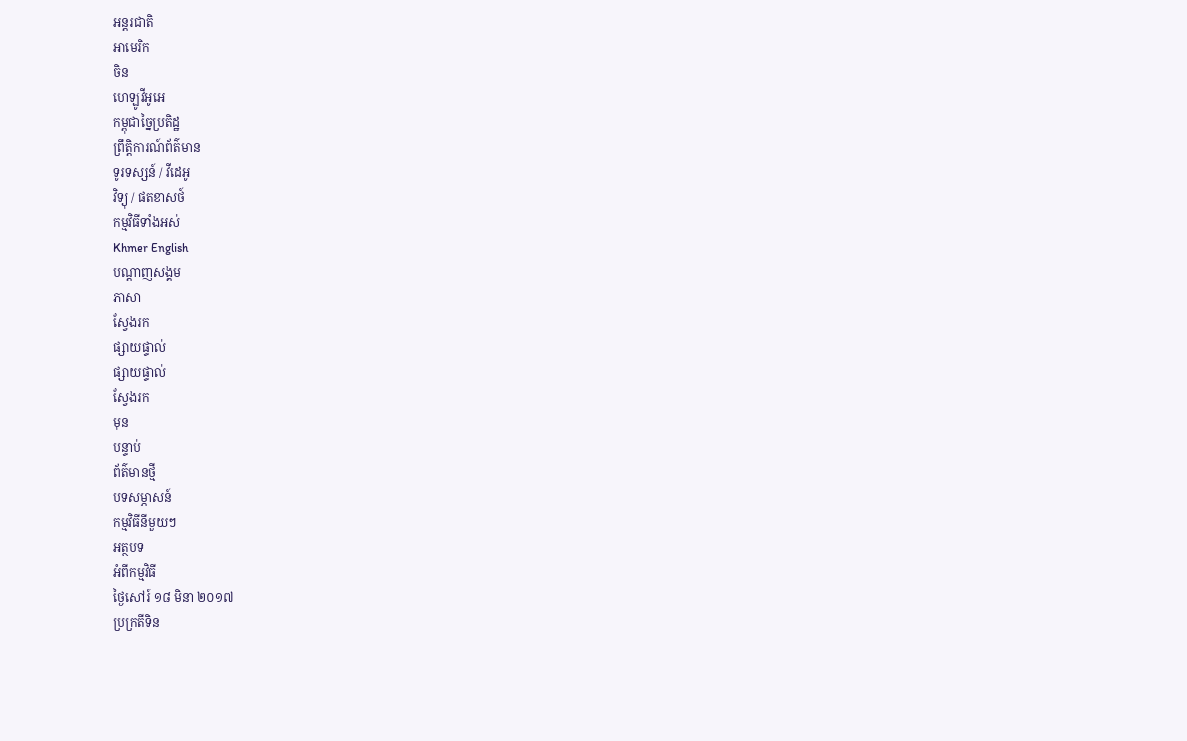អន្តរជាតិ
អាមេរិក
ចិន
ហេឡូវីអូអេ
កម្ពុជាច្នៃប្រតិដ្ឋ
ព្រឹត្តិការណ៍ព័ត៌មាន
ទូរទស្សន៍ / វីដេអូ
វិទ្យុ / ផតខាសថ៍
កម្មវិធីទាំងអស់
Khmer English
បណ្តាញសង្គម
ភាសា
ស្វែងរក
ផ្សាយផ្ទាល់
ផ្សាយផ្ទាល់
ស្វែងរក
មុន
បន្ទាប់
ព័ត៌មានថ្មី
បទសម្ភាសន៍
កម្មវិធីនីមួយៗ
អត្ថបទ
អំពីកម្មវិធី
ថ្ងៃសៅរ៍ ១៨ មិនា ២០១៧
ប្រក្រតីទិន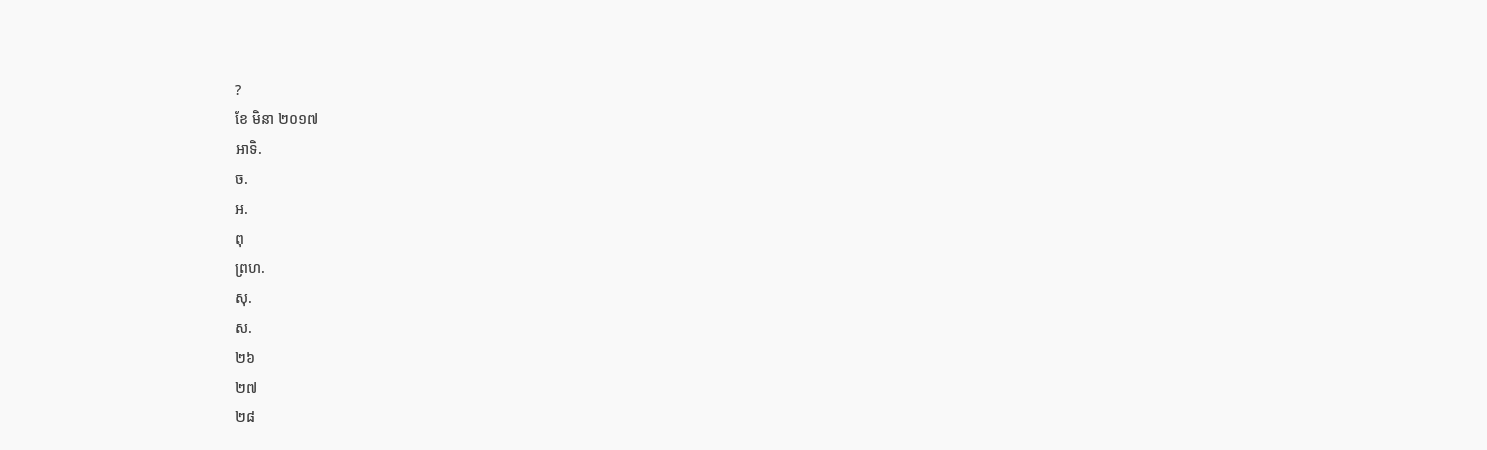?
ខែ មិនា ២០១៧
អាទិ.
ច.
អ.
ពុ
ព្រហ.
សុ.
ស.
២៦
២៧
២៨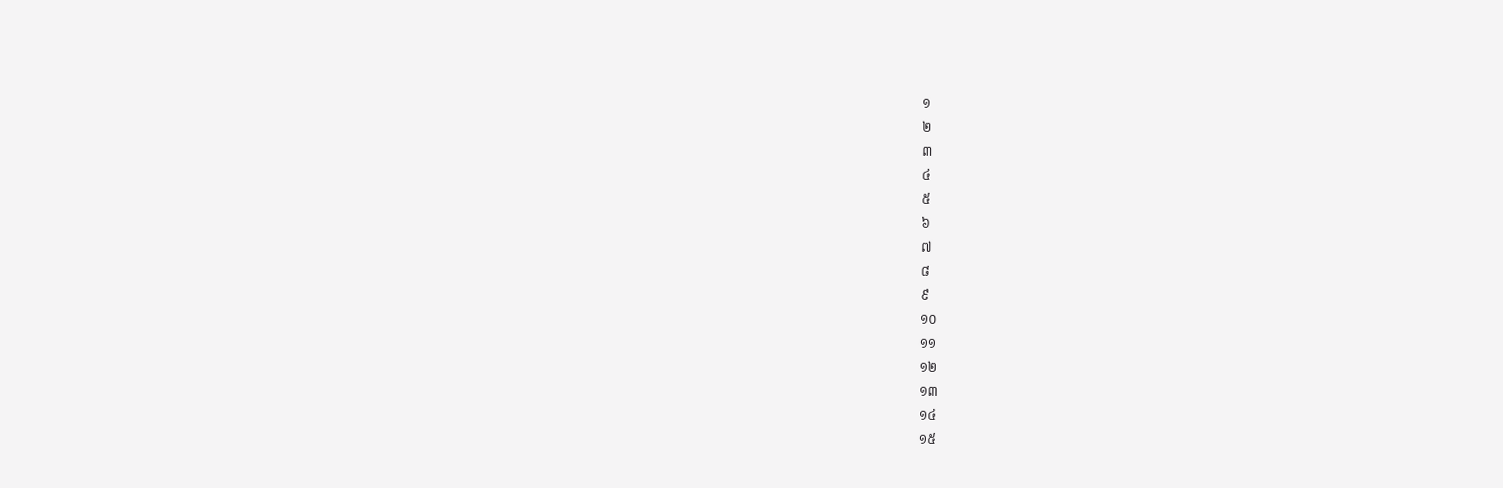១
២
៣
៤
៥
៦
៧
៨
៩
១០
១១
១២
១៣
១៤
១៥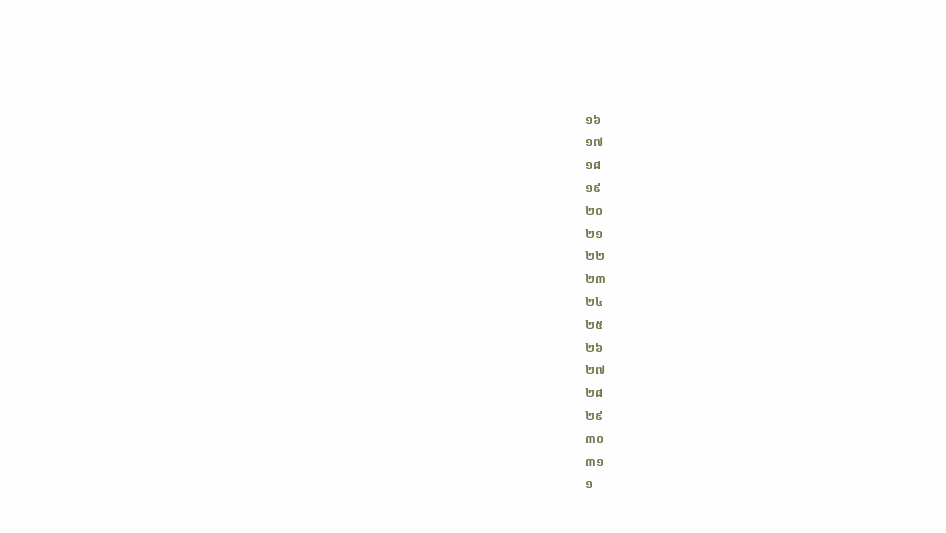១៦
១៧
១៨
១៩
២០
២១
២២
២៣
២៤
២៥
២៦
២៧
២៨
២៩
៣០
៣១
១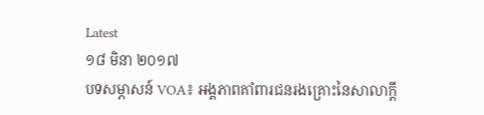Latest
១៨ មិនា ២០១៧
បទសម្ភាសន៍ VOA៖ អង្គភាពគាំពារជនរងគ្រោះនៃសាលាក្តី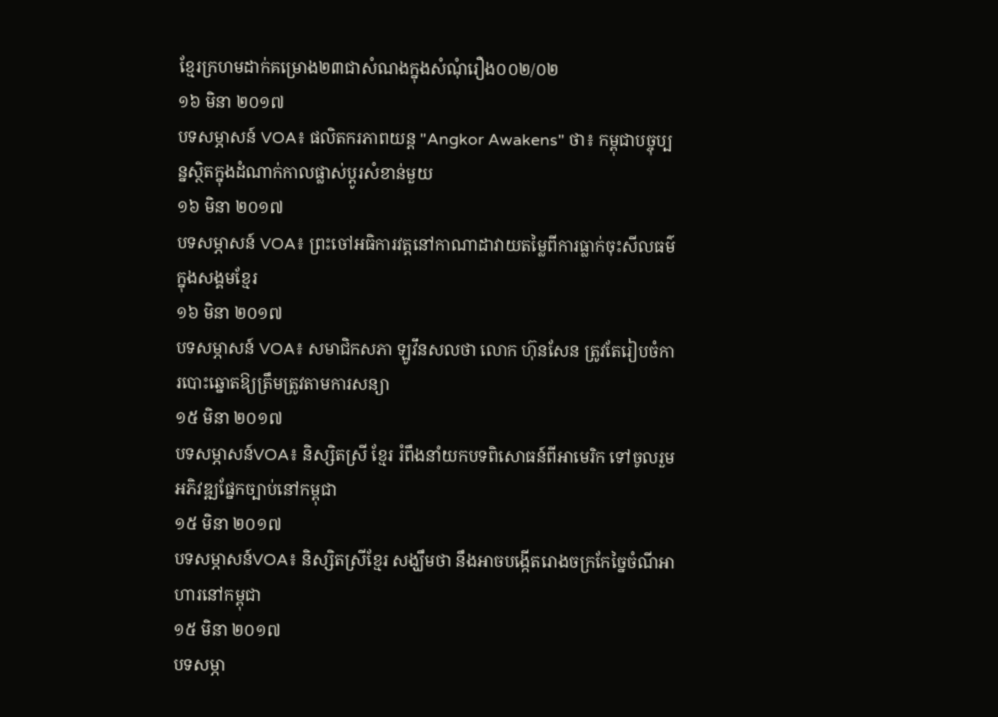ខ្មែរក្រហមដាក់គម្រោង២៣ជាសំណងក្នុងសំណុំរឿង០០២/០២
១៦ មិនា ២០១៧
បទសម្ភាសន៍ VOA៖ ផលិតករភាពយន្ត "Angkor Awakens" ថា៖ កម្ពុជាបច្ចុប្បន្នស្ថិតក្នុងដំណាក់កាលផ្លាស់ប្ដូរសំខាន់មួយ
១៦ មិនា ២០១៧
បទសម្ភាសន៍ VOA៖ ព្រះចៅអធិការវត្តនៅកាណាដាវាយតម្លៃពីការធ្លាក់ចុះសីលធម៌ក្នុងសង្គមខ្មែរ
១៦ មិនា ២០១៧
បទសម្ភាសន៍ VOA៖ សមាជិកសភា ឡូវឹនសលថា លោក ហ៊ុនសែន ត្រូវតែរៀបចំការបោះឆ្នោតឱ្យត្រឹមត្រូវតាមការសន្យា
១៥ មិនា ២០១៧
បទសម្ភាសន៍VOA៖ និស្សិតស្រី ខ្មែរ រំពឹងនាំយកបទពិសោធន៍ពីអាមេរិក ទៅចូលរួមអភិវឌ្ឍផ្នែកច្បាប់នៅកម្ពុជា
១៥ មិនា ២០១៧
បទសម្ភាសន៍VOA៖ និស្សិតស្រីខ្មែរ សង្ឃឹមថា នឹងអាចបង្កើតរោងចក្រកែច្នៃចំណីអាហារនៅកម្ពុជា
១៥ មិនា ២០១៧
បទសម្ភា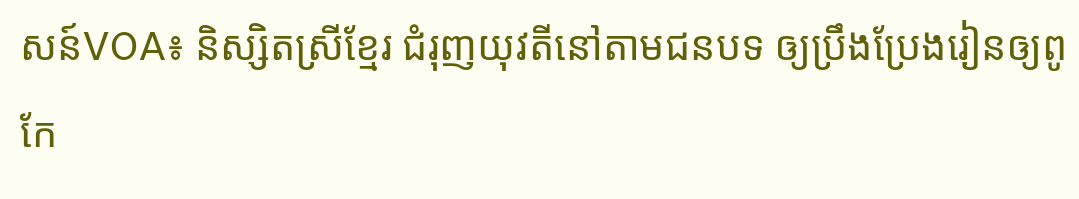សន៍VOA៖ និស្សិតស្រីខ្មែរ ជំរុញយុវតីនៅតាមជនបទ ឲ្យប្រឹងប្រែងរៀនឲ្យពូកែ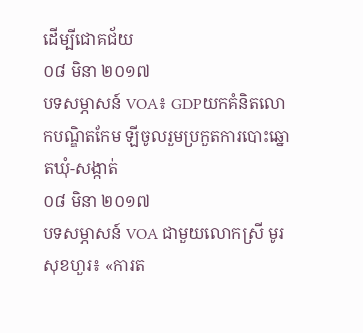ដើម្បីជោគជ័យ
០៨ មិនា ២០១៧
បទសម្ភាសន៍ VOA៖ GDPយកគំនិតលោកបណ្ឌិតកែម ឡីចូលរួមប្រកួតការបោះឆ្នោតឃុំ-សង្កាត់
០៨ មិនា ២០១៧
បទសម្ភាសន៍ VOA ជាមួយលោកស្រី មូរ សុខហួរ៖ «ការត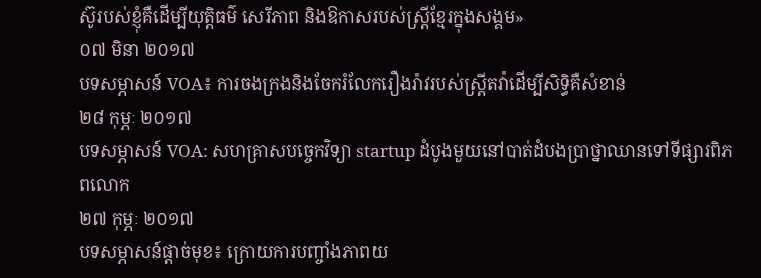ស៊ូរបស់ខ្ញុំគឺដើម្បីយុត្តិធម៌ សេរីភាព និងឱកាសរបស់ស្ត្រីខ្មែរក្នុងសង្គម»
០៧ មិនា ២០១៧
បទសម្ភាសន៍ VOA៖ ការចងក្រងនិងចែករំលែករឿងរ៉ាវរបស់ស្ត្រីតវ៉ាដើម្បីសិទ្ធិគឺសំខាន់
២៨ កុម្ភៈ ២០១៧
បទសម្ភាសន៍ VOA: សហគ្រាសបច្ចេកវិទ្យា startup ដំបូងមួយនៅបាត់ដំបងប្រាថ្នាឈានទៅទីផ្សារពិភពលោក
២៧ កុម្ភៈ ២០១៧
បទសម្ភាសន៍ផ្តាច់មុខ៖ ក្រោយការបញ្ចាំងភាពយ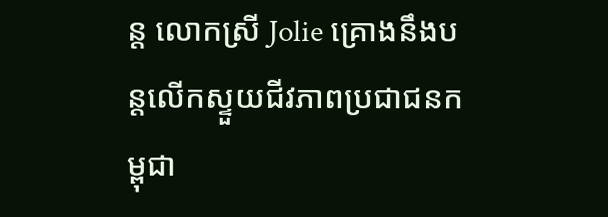ន្ត លោកស្រី Jolie គ្រោងនឹងបន្តលើកស្ទួយជីវភាពប្រជាជនកម្ពុជា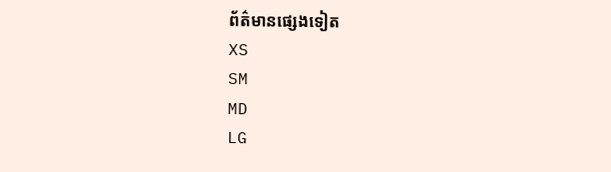ព័ត៌មានផ្សេងទៀត
XS
SM
MD
LG